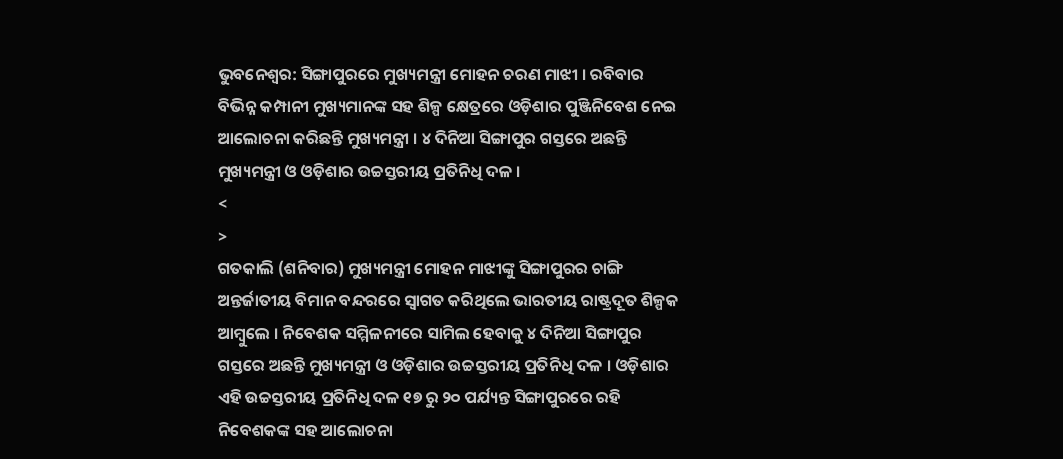ଭୁବନେଶ୍ବର: ସିଙ୍ଗାପୁରରେ ମୁଖ୍ୟମନ୍ତ୍ରୀ ମୋହନ ଚରଣ ମାଝୀ । ରବିବାର ବିଭିନ୍ନ କମ୍ପାନୀ ମୁଖ୍ୟମାନଙ୍କ ସହ ଶିଳ୍ପ କ୍ଷେତ୍ରରେ ଓଡ଼ିଶାର ପୁଞ୍ଜିନିବେଶ ନେଇ ଆଲୋଚନା କରିଛନ୍ତି ମୁଖ୍ୟମନ୍ତ୍ରୀ । ୪ ଦିନିଆ ସିଙ୍ଗାପୁର ଗସ୍ତରେ ଅଛନ୍ତି ମୁଖ୍ୟମନ୍ତ୍ରୀ ଓ ଓଡ଼ିଶାର ଉଚ୍ଚସ୍ତରୀୟ ପ୍ରତିନିଧି ଦଳ ।
<
>
ଗତକାଲି (ଶନିବାର) ମୁଖ୍ୟମନ୍ତ୍ରୀ ମୋହନ ମାଝୀଙ୍କୁ ସିଙ୍ଗାପୁରର ଚାଙ୍ଗି ଅନ୍ତର୍ଜାତୀୟ ବିମାନ ବନ୍ଦରରେ ସ୍ୱାଗତ କରିଥିଲେ ଭାରତୀୟ ରାଷ୍ଟ୍ରଦୂତ ଶିଳ୍ପକ ଆମ୍ବୁଲେ । ନିବେଶକ ସମ୍ମିଳନୀରେ ସାମିଲ ହେବାକୁ ୪ ଦିନିଆ ସିଙ୍ଗାପୁର ଗସ୍ତରେ ଅଛନ୍ତି ମୁଖ୍ୟମନ୍ତ୍ରୀ ଓ ଓଡ଼ିଶାର ଉଚ୍ଚସ୍ତରୀୟ ପ୍ରତିନିଧି ଦଳ । ଓଡ଼ିଶାର ଏହି ଉଚ୍ଚସ୍ତରୀୟ ପ୍ରତିନିଧି ଦଳ ୧୭ ରୁ ୨୦ ପର୍ଯ୍ୟନ୍ତ ସିଙ୍ଗାପୁରରେ ରହି ନିବେଶକଙ୍କ ସହ ଆଲୋଚନା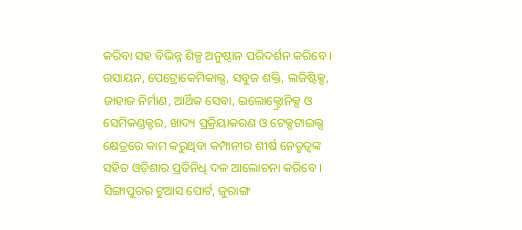କରିବା ସହ ବିଭିନ୍ନ ଶିଳ୍ପ ଅନୁଷ୍ଠାନ ପରିଦର୍ଶନ କରିବେ ।
ରସାୟନ, ପେଟ୍ରୋକେମିକାଲ୍ସ, ସବୁଜ ଶକ୍ତି, ଲଜିଷ୍ଟିକ୍ସ, ଜାହାଜ ନିର୍ମାଣ, ଆର୍ଥିକ ସେବା, ଇଲୋକ୍ଟ୍ରୋନିକ୍ସ ଓ ସେମିକଣ୍ଡକ୍ଟର, ଖାଦ୍ୟ ପ୍ରକ୍ରିୟାକରଣ ଓ ଟେକ୍ସଟାଇଲ୍ସ କ୍ଷେତ୍ରରେ କାମ କରୁଥିବା କମ୍ପାନୀର ଶୀର୍ଷ ନେତୃତ୍ବଙ୍କ ସହିତ ଓଡ଼ିଶାର ପ୍ରତିନିଧି ଦଳ ଆଲୋଚନା କରିବେ । ସିଙ୍ଗାପୁରର ଟୁଆସ ପୋର୍ଟ, ଜୁରାଙ୍ଗ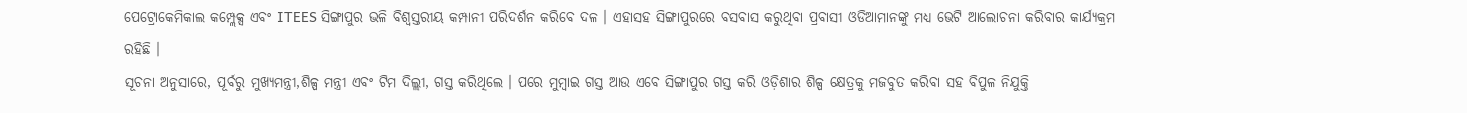ପେଟ୍ରୋକେମିକାଲ କମ୍ପ୍ଲେକ୍ସ ଏବଂ ITEES ସିଙ୍ଗାପୁର ଭଳି ବିଶ୍ବସ୍ତରୀୟ କମ୍ପାନୀ ପରିଦର୍ଶନ କରିବେ ଦଳ । ଏହାସହ ସିଙ୍ଗାପୁରରେ ବସବାସ କରୁଥିବା ପ୍ରବାସୀ ଓଡିଆମାନଙ୍କୁ ମଧ୍ୟ ଭେଟି ଆଲୋଚନା କରିବାର କାର୍ଯ୍ୟକ୍ରମ ରହିଛି ।
ସୂଚନା ଅନୁସାରେ, ପୂର୍ବରୁ ମୁଖ୍ୟମନ୍ତ୍ରୀ,ଶିଳ୍ପ ମନ୍ତ୍ରୀ ଏବଂ ଟିମ ଦିଲ୍ଲୀ, ଗସ୍ତ କରିଥିଲେ । ପରେ ମୁମ୍ବାଇ ଗସ୍ତ ଆଉ ଏବେ ସିଙ୍ଗାପୁର ଗସ୍ତ କରି ଓଡ଼ିଶାର ଶିଳ୍ପ କ୍ଷେତ୍ରକୁ ମଜବୁତ କରିବା ସହ ବିପୁଳ ନିଯୁକ୍ତି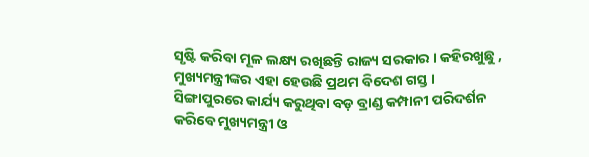ସୃଷ୍ଟି କରିବା ମୂଳ ଲକ୍ଷ୍ୟ ରଖିଛନ୍ତି ରାଜ୍ୟ ସରକାର । କହିରଖୁଛୁ , ମୁଖ୍ୟମନ୍ତ୍ରୀଙ୍କର ଏହା ହେଉଛି ପ୍ରଥମ ବିଦେଶ ଗସ୍ତ । ସିଙ୍ଗାପୁରରେ କାର୍ଯ୍ୟ କରୁଥିବା ବଡ଼ ବ୍ରାଣ୍ଡ କମ୍ପାନୀ ପରିଦର୍ଶନ କରିବେ ମୁଖ୍ୟମନ୍ତ୍ରୀ ଓ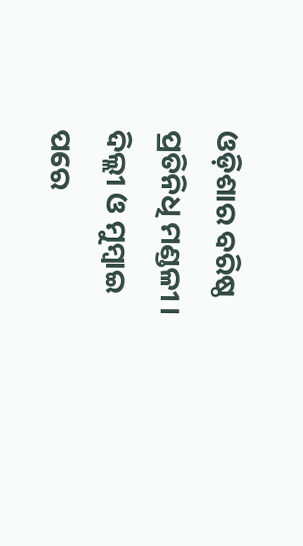ଓଡ଼ିଶାର ବରିଷ୍ଠ ପ୍ରତିନିଧି ମଣ୍ଡଳୀ । ଦିଲ୍ଲୀ ଓ ମୁମ୍ବାଇ ପରେ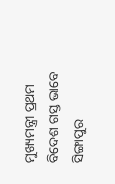ମୁଖ୍ୟମନ୍ତ୍ରୀ ପ୍ରଥମ ବିଦେଶ ଗସ୍ତ ଭାବେ ସିଙ୍ଗାପୁର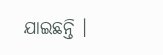ଯାଇଛନ୍ତି ।